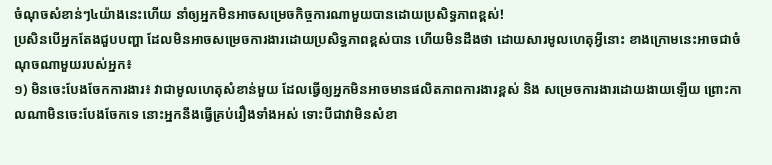ចំណុចសំខាន់ៗ៤យ៉ាងនេះហើយ នាំឲ្យអ្នកមិនអាចសម្រេចកិច្ចការណាមួយបានដោយប្រសិទ្ធភាពខ្ពស់!
ប្រសិនបើអ្នកតែងជួបបញ្ហា ដែលមិនអាចសម្រេចការងារដោយប្រសិទ្ធភាពខ្ពស់បាន ហើយមិនដឹងថា ដោយសារមូលហេតុអ្វីនោះ ខាងក្រោមនេះអាចជាចំណុចណាមួយរបស់អ្នក៖
១) មិនចេះបែងចែកការងារ៖ វាជាមូលហេតុសំខាន់មួយ ដែលធ្វើឲ្យអ្នកមិនអាចមានផលិតភាពការងារខ្ពស់ និង សម្រេចការងារដោយងាយឡើយ ព្រោះកាលណាមិនចេះបែងចែកទេ នោះអ្នកនឹងធ្វើគ្រប់រឿងទាំងអស់ ទោះបីជាវាមិនសំខា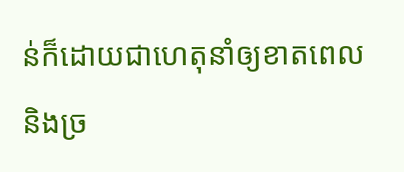ន់ក៏ដោយជាហេតុនាំឲ្យខាតពេល និងច្រ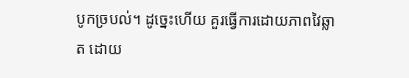បូកច្របល់។ ដូច្នេះហើយ គួរធ្វើការដោយភាពវៃឆ្លាត ដោយ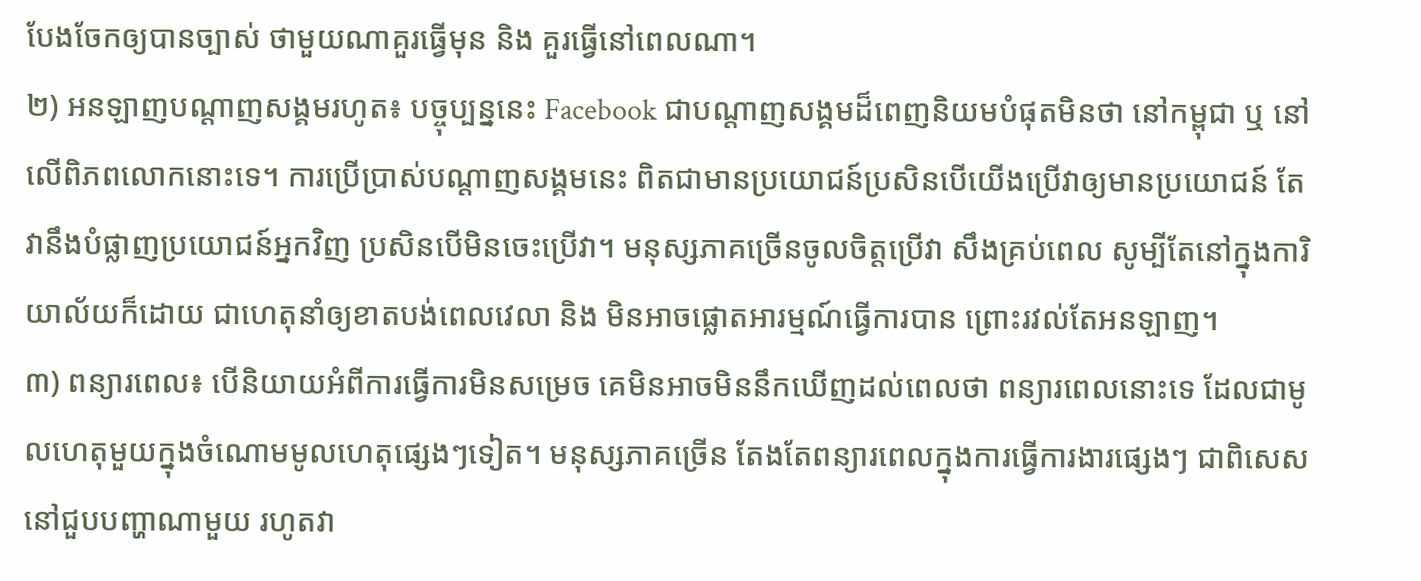បែងចែកឲ្យបានច្បាស់ ថាមួយណាគួរធ្វើមុន និង គួរធ្វើនៅពេលណា។
២) អនឡាញបណ្ដាញសង្គមរហូត៖ បច្ចុប្បន្ននេះ Facebook ជាបណ្ដាញសង្គមដ៏ពេញនិយមបំផុតមិនថា នៅកម្ពុជា ឬ នៅលើពិភពលោកនោះទេ។ ការប្រើប្រាស់បណ្ដាញសង្គមនេះ ពិតជាមានប្រយោជន៍ប្រសិនបើយើងប្រើវាឲ្យមានប្រយោជន៍ តែវានឹងបំផ្លាញប្រយោជន៍អ្នកវិញ ប្រសិនបើមិនចេះប្រើវា។ មនុស្សភាគច្រើនចូលចិត្តប្រើវា សឹងគ្រប់ពេល សូម្បីតែនៅក្នុងការិយាល័យក៏ដោយ ជាហេតុនាំឲ្យខាតបង់ពេលវេលា និង មិនអាចផ្លោតអារម្មណ៍ធ្វើការបាន ព្រោះរវល់តែអនឡាញ។
៣) ពន្យារពេល៖ បើនិយាយអំពីការធ្វើការមិនសម្រេច គេមិនអាចមិននឹកឃើញដល់ពេលថា ពន្យារពេលនោះទេ ដែលជាមូលហេតុមួយក្នុងចំណោមមូលហេតុផ្សេងៗទៀត។ មនុស្សភាគច្រើន តែងតែពន្យារពេលក្នុងការធ្វើការងារផ្សេងៗ ជាពិសេសនៅជួបបញ្ហាណាមួយ រហូតវា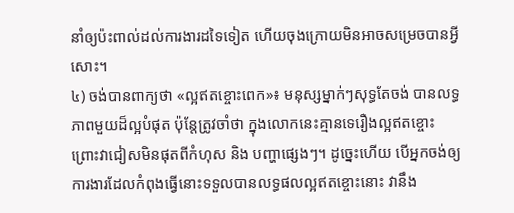នាំឲ្យប៉ះពាល់ដល់ការងារដទៃទៀត ហើយចុងក្រោយមិនអាចសម្រេចបានអ្វីសោះ។
៤) ចង់បានពាក្យថា «ល្អឥតខ្ចោះពេក»៖ មនុស្សម្នាក់ៗសុទ្ធតែចង់ បានលទ្ធភាពមួយដ៏ល្អបំផុត ប៉ុន្តែត្រូវចាំថា ក្នុងលោកនេះគ្មានទេរឿងល្អឥតខ្ចោះ ព្រោះវាជៀសមិនផុតពីកំហុស និង បញ្ហាផ្សេងៗ។ ដូច្នេះហើយ បើអ្នកចង់ឲ្យការងារដែលកំពុងធ្វើនោះទទួលបានលទ្ធផលល្អឥតខ្ចោះនោះ វានឹង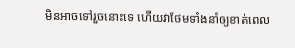មិនអាចទៅរួចនោះទេ ហើយវាថែមទាំងនាំឲ្យខាត់ពេល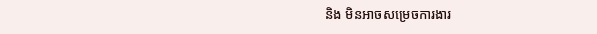និង មិនអាចសម្រេចការងារ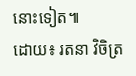នោះទៀត៕
ដោយ៖ រតនា វិចិត្រ